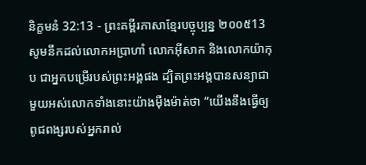និក្ខមនំ 32:13 - ព្រះគម្ពីរភាសាខ្មែរបច្ចុប្បន្ន ២០០៥13 សូមនឹកដល់លោកអប្រាហាំ លោកអ៊ីសាក និងលោកយ៉ាកុប ជាអ្នកបម្រើរបស់ព្រះអង្គផង ដ្បិតព្រះអង្គបានសន្យាជាមួយអស់លោកទាំងនោះយ៉ាងម៉ឺងម៉ាត់ថា “យើងនឹងធ្វើឲ្យពូជពង្សរបស់អ្នករាល់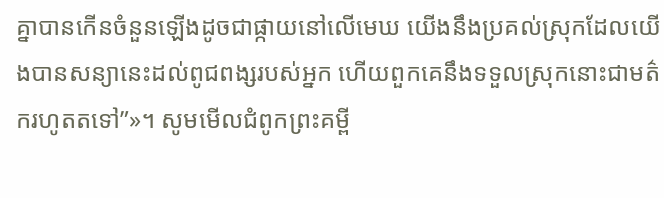គ្នាបានកើនចំនួនឡើងដូចជាផ្កាយនៅលើមេឃ យើងនឹងប្រគល់ស្រុកដែលយើងបានសន្យានេះដល់ពូជពង្សរបស់អ្នក ហើយពួកគេនឹងទទួលស្រុកនោះជាមត៌ករហូតតទៅ”»។ សូមមើលជំពូកព្រះគម្ពី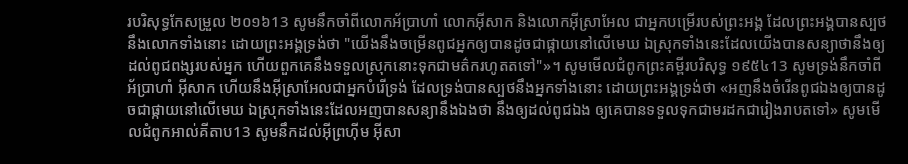របរិសុទ្ធកែសម្រួល ២០១៦13 សូមនឹកចាំពីលោកអ័ប្រាហាំ លោកអ៊ីសាក និងលោកអ៊ីស្រាអែល ជាអ្នកបម្រើរបស់ព្រះអង្គ ដែលព្រះអង្គបានស្បថនឹងលោកទាំងនោះ ដោយព្រះអង្គទ្រង់ថា "យើងនឹងចម្រើនពូជអ្នកឲ្យបានដូចជាផ្កាយនៅលើមេឃ ឯស្រុកទាំងនេះដែលយើងបានសន្យាថានឹងឲ្យដល់ពូជពង្សរបស់អ្នក ហើយពួកគេនឹងទទួលស្រុកនោះទុកជាមត៌ករហូតតទៅ"»។ សូមមើលជំពូកព្រះគម្ពីរបរិសុទ្ធ ១៩៥៤13 សូមទ្រង់នឹកចាំពីអ័ប្រាហាំ អ៊ីសាក ហើយនឹងអ៊ីស្រាអែលជាអ្នកបំរើទ្រង់ ដែលទ្រង់បានស្បថនឹងអ្នកទាំងនោះ ដោយព្រះអង្គទ្រង់ថា «អញនឹងចំរើនពូជឯងឲ្យបានដូចជាផ្កាយនៅលើមេឃ ឯស្រុកទាំងនេះដែលអញបានសន្យានឹងឯងថា នឹងឲ្យដល់ពូជឯង ឲ្យគេបានទទួលទុកជាមរដកជារៀងរាបតទៅ» សូមមើលជំពូកអាល់គីតាប13 សូមនឹកដល់អ៊ីព្រហ៊ីម អ៊ីសា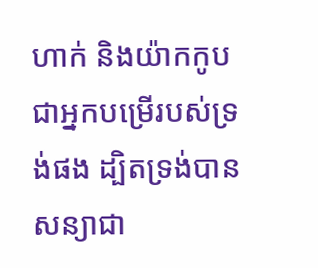ហាក់ និងយ៉ាកកូប ជាអ្នកបម្រើរបស់ទ្រង់ផង ដ្បិតទ្រង់បានសន្យាជា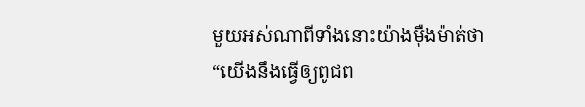មួយអស់ណាពីទាំងនោះយ៉ាងម៉ឺងម៉ាត់ថា “យើងនឹងធ្វើឲ្យពូជព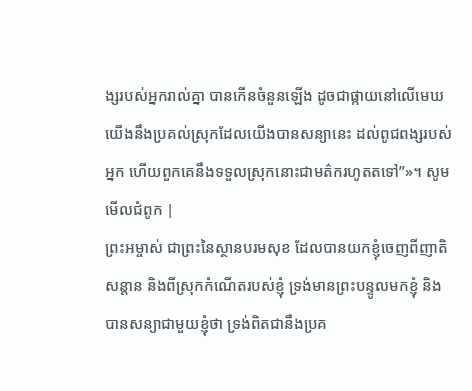ង្សរបស់អ្នករាល់គ្នា បានកើនចំនួនឡើង ដូចជាផ្កាយនៅលើមេឃ យើងនឹងប្រគល់ស្រុកដែលយើងបានសន្យានេះ ដល់ពូជពង្សរបស់អ្នក ហើយពួកគេនឹងទទួលស្រុកនោះជាមត៌ករហូតតទៅ”»។ សូមមើលជំពូក |
ព្រះអម្ចាស់ ជាព្រះនៃស្ថានបរមសុខ ដែលបានយកខ្ញុំចេញពីញាតិសន្ដាន និងពីស្រុកកំណើតរបស់ខ្ញុំ ទ្រង់មានព្រះបន្ទូលមកខ្ញុំ និងបានសន្យាជាមួយខ្ញុំថា ទ្រង់ពិតជានឹងប្រគ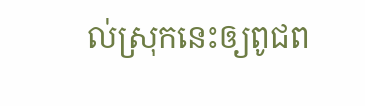ល់ស្រុកនេះឲ្យពូជព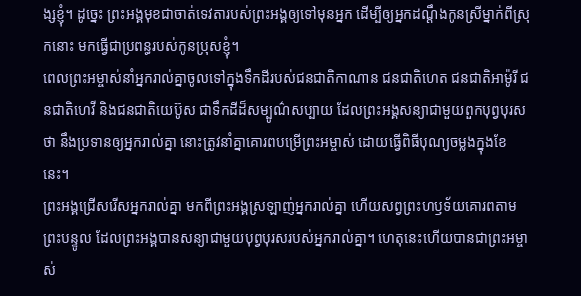ង្សខ្ញុំ។ ដូច្នេះ ព្រះអង្គមុខជាចាត់ទេវតារបស់ព្រះអង្គឲ្យទៅមុនអ្នក ដើម្បីឲ្យអ្នកដណ្ដឹងកូនស្រីម្នាក់ពីស្រុកនោះ មកធ្វើជាប្រពន្ធរបស់កូនប្រុសខ្ញុំ។
ពេលព្រះអម្ចាស់នាំអ្នករាល់គ្នាចូលទៅក្នុងទឹកដីរបស់ជនជាតិកាណាន ជនជាតិហេត ជនជាតិអាម៉ូរី ជនជាតិហេវី និងជនជាតិយេប៊ូស ជាទឹកដីដ៏សម្បូណ៌សប្បាយ ដែលព្រះអង្គសន្យាជាមួយពួកបុព្វបុរសថា នឹងប្រទានឲ្យអ្នករាល់គ្នា នោះត្រូវនាំគ្នាគោរពបម្រើព្រះអម្ចាស់ ដោយធ្វើពិធីបុណ្យចម្លងក្នុងខែនេះ។
ព្រះអង្គជ្រើសរើសអ្នករាល់គ្នា មកពីព្រះអង្គស្រឡាញ់អ្នករាល់គ្នា ហើយសព្វព្រះហឫទ័យគោរពតាមព្រះបន្ទូល ដែលព្រះអង្គបានសន្យាជាមួយបុព្វបុរសរបស់អ្នករាល់គ្នា។ ហេតុនេះហើយបានជាព្រះអម្ចាស់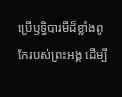ប្រើឫទ្ធិបារមីដ៏ខ្លាំងពូកែរបស់ព្រះអង្គ ដើម្បី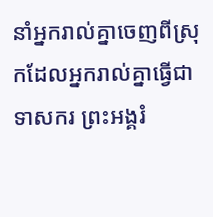នាំអ្នករាល់គ្នាចេញពីស្រុកដែលអ្នករាល់គ្នាធ្វើជាទាសករ ព្រះអង្គរំ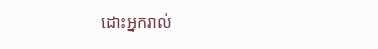ដោះអ្នករាល់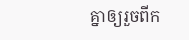គ្នាឲ្យរួចពីក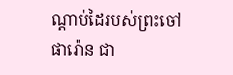ណ្ដាប់ដៃរបស់ព្រះចៅផារ៉ោន ជា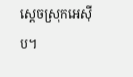ស្ដេចស្រុកអេស៊ីប។